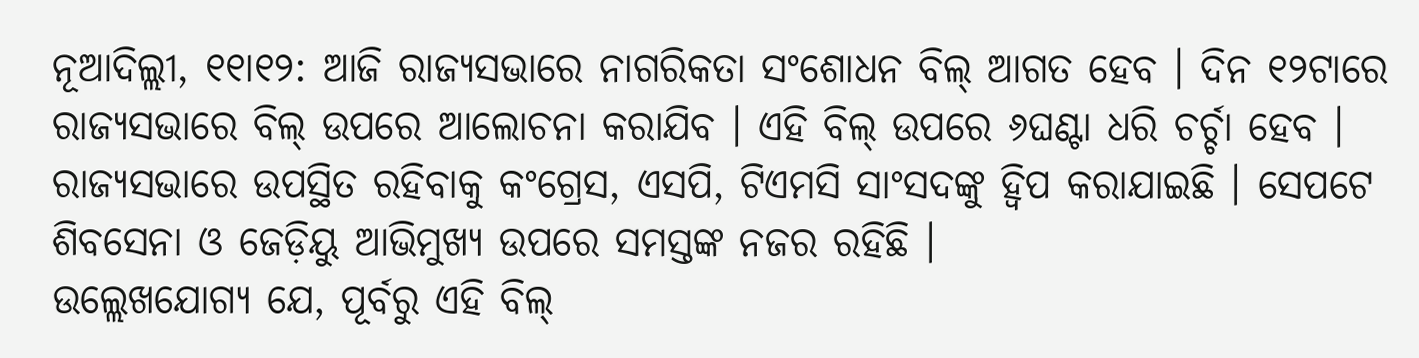ନୂଆଦିଲ୍ଲୀ, ୧୧ା୧୨: ଆଜି ରାଜ୍ୟସଭାରେ ନାଗରିକତା ସଂଶୋଧନ ବିଲ୍ ଆଗତ ହେବ । ଦିନ ୧୨ଟାରେ ରାଜ୍ୟସଭାରେ ବିଲ୍ ଉପରେ ଆଲୋଚନା କରାଯିବ । ଏହି ବିଲ୍ ଉପରେ ୬ଘଣ୍ଟା ଧରି ଚର୍ଚ୍ଚା ହେବ । ରାଜ୍ୟସଭାରେ ଉପସ୍ଥିତ ରହିବାକୁ କଂଗ୍ରେସ, ଏସପି, ଟିଏମସି ସାଂସଦଙ୍କୁ ହ୍ୱିପ କରାଯାଇଛି । ସେପଟେ ଶିବସେନା ଓ ଜେଡ଼ିୟୁ ଆଭିମୁଖ୍ୟ ଉପରେ ସମସ୍ତଙ୍କ ନଜର ରହିଛି ।
ଉଲ୍ଲେଖଯୋଗ୍ୟ ଯେ, ପୂର୍ବରୁ ଏହି ବିଲ୍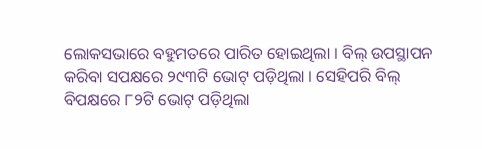ଲୋକସଭାରେ ବହୁମତରେ ପାରିତ ହୋଇଥିଲା । ବିଲ୍ ଉପସ୍ଥାପନ କରିବା ସପକ୍ଷରେ ୨୯୩ଟି ଭୋଟ୍ ପଡ଼ିଥିଲା । ସେହିପରି ବିଲ୍ ବିପକ୍ଷରେ ୮୨ଟି ଭୋଟ୍ ପଡ଼ିଥିଲା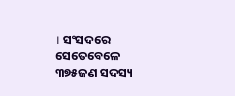। ସଂସଦରେ ସେତେବେଳେ ୩୭୫ଜଣ ସଦସ୍ୟ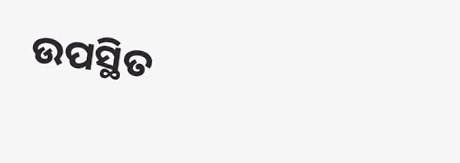ଉପସ୍ଥିତ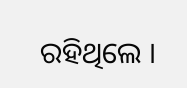ରହିଥିଲେ ।